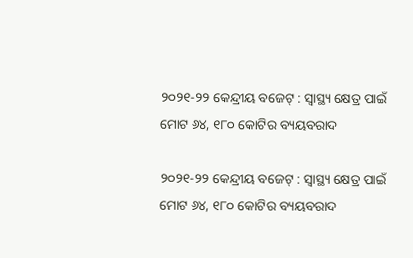୨୦୨୧-୨୨ କେନ୍ଦ୍ରୀୟ ବଜେଟ୍‌ : ସ୍ୱାସ୍ଥ୍ୟ କ୍ଷେତ୍ର ପାଇଁ ମୋଟ ୬୪, ୧୮୦ କୋଟିର ବ୍ୟୟବରାଦ

୨୦୨୧-୨୨ କେନ୍ଦ୍ରୀୟ ବଜେଟ୍‌ : ସ୍ୱାସ୍ଥ୍ୟ କ୍ଷେତ୍ର ପାଇଁ ମୋଟ ୬୪, ୧୮୦ କୋଟିର ବ୍ୟୟବରାଦ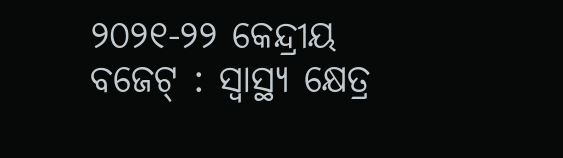୨୦୨୧-୨୨ କେନ୍ଦ୍ରୀୟ ବଜେଟ୍‌ : ସ୍ୱାସ୍ଥ୍ୟ କ୍ଷେତ୍ର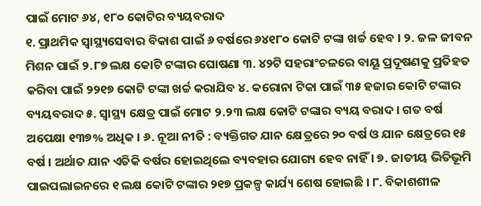ପାଇଁ ମୋଟ ୬୪, ୧୮୦ କୋଟିର ବ୍ୟୟବରାଦ
୧. ପ୍ରାଥମିକ ସ୍ୱାସ୍ଥ୍ୟସେବାର ବିକାଶ ପାଇଁ ୬ ବର୍ଷରେ ୬୪୧୮୦ କୋଟି ଟଙ୍କା ଖର୍ଚ୍ଚ ହେବ । ୨. ଜଳ ଜୀବନ ମିଶନ ପାଇଁ ୨.୮୭ ଲକ୍ଷ କୋଟି ଟଙ୍କାର ଘୋଷଣା ୩. ୪୨ଟି ସହରାଂଚଳରେ ବାୟୂ ପ୍ରଦୂଷଣକୁ ପ୍ରତିହତ କରିବା ପାଇଁ ୨୨୧୭ କୋଟି ଟଙ୍କା ଖର୍ଚ୍ଚ କରାଯିବ ୪. କରୋନା ଟିକା ପାଇଁ ୩୫ ହଜାର କୋଟି ଟଙ୍କାର ବ୍ୟୟବରାଦ ୫. ସ୍ୱାସ୍ଥ୍ୟ କ୍ଷେତ୍ର ପାଇଁ ମୋଟ ୨.୨୩ ଲକ୍ଷ କୋଟି ଟଙ୍କାର ବ୍ୟୟ ବରାଦ । ଗତ ବର୍ଷ ଅପେକ୍ଷା ୧୩୭% ଅଧିକ । ୬. ନୂଆ ନୀତି : ବ୍ୟକ୍ତିଗତ ଯାନ କ୍ଷେତ୍ରରେ ୨୦ ବର୍ଷ ଓ ଯାନ କ୍ଷେତ୍ରରେ ୧୫ ବର୍ଷ । ଅର୍ଥାତ ଯାନ ଏତିକି ବର୍ଷର ହୋଇଥିଲେ ବ୍ୟବହାର ଯୋଗ୍ୟ ହେବ ନାହିଁ । ୭. ଜାତୀୟ ଭିତିଭୂମି ପାଇପଲାଇନରେ ୧ ଲକ୍ଷ କୋଟି ଟଙ୍କାର ୨୧୭ ପ୍ରକଳ୍ପ କାର୍ଯ୍ୟ ଶେଷ ହୋଇଛି । ୮. ବିକାଶଶୀଳ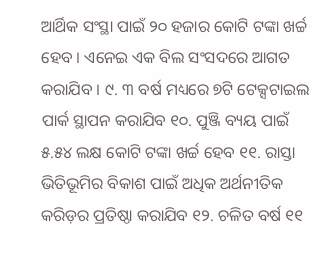ଆର୍ଥିକ ସଂସ୍ଥା ପାଇଁ ୨୦ ହଜାର କୋଟି ଟଙ୍କା ଖର୍ଚ୍ଚ ହେବ । ଏନେଇ ଏକ ବିଲ ସଂସଦରେ ଆଗତ କରାଯିବ । ୯. ୩ ବର୍ଷ ମଧ୍ୟରେ ୭ଟି ଟେକ୍ସଟାଇଲ ପାର୍କ ସ୍ଥାପନ କରାଯିବ ୧୦. ପୁଞ୍ଜି ବ୍ୟୟ ପାଇଁ ୫.୫୪ ଲକ୍ଷ କୋଟି ଟଙ୍କା ଖର୍ଚ୍ଚ ହେବ ୧୧. ରାସ୍ତା ଭିତିଭୂମିର ବିକାଶ ପାଇଁ ଅଧିକ ଅର୍ଥନୀତିକ କରିଡ଼ର ପ୍ରତିଷ୍ଠା କରାଯିବ ୧୨. ଚଳିତ ବର୍ଷ ୧୧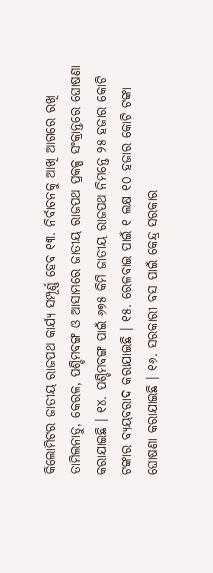କିଲୋମିଟର ଜାତୀୟ ରାଜପଥ କାର୍ଯ୍ୟ ସମ୍ପୂର୍ଣ୍ଣ ହେବ ୧୩. ନିର୍ବାଚନକୁ ଆଖି ଆଗରେ ରଖି ତାମିଲନାଡୁ, କେରଳ, ପଶ୍ଚିମବଙ୍ଗ ଓ ଆସାମରେ ଜାତୀୟ ରାଜପଥ ପ୍ରକଳ୍ପ ସଂକ୍ରାନ୍ତରେ ଘୋଷଣା କରାଯାଇଛି । ୧୪. ପଶ୍ଚିମବଙ୍ଗ ପାଇଁ ୬୭୫ କିମି ଜାତୀୟ ରାଜପଥ ନିମନ୍ତେ ୨୫ ହଜାର କୋଟି ଟଙ୍କାର ବ୍ୟୟବରାଦ କରାଯାଇଛି । ୧୫. ରେଳବାଇ ପାଇଁ ୧ ଲକ୍ଷ ୧୦ ହଜାର କୋଟି ଟଙ୍କା ଘୋଷଣା କରାଯାଇଛି । ୧୬. ସରକାରୀ ବସ ପାଇଁ କେନ୍ଦ୍ର ସରକାର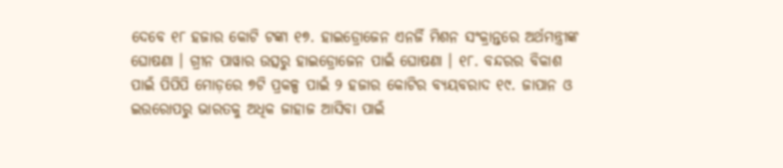ଦେବେ ୧୮ ହଜାର କୋଟି ଟଙ୍କା ୧୭. ହାଇଡ୍ରୋଜେନ ଏନର୍ଜି ମିଶନ ସଂକ୍ରାନ୍ତରେ ଅର୍ଥମନ୍ତ୍ରୀଙ୍କ ଘୋଷଣା । ଗ୍ରୀନ ପାୱାର ଉତ୍ସରୁ ହାଇଡ୍ରୋଜେନ ପାଇଁ ଘୋଷଣା । ୧୮. ବନ୍ଦରର ବିକାଶ ପାଇଁ ପିପିପି ମୋଡ଼ରେ ୭ଟି ପ୍ରକଳ୍ପ ପାଇଁ ୨ ହଜାର କୋଟିର ବ୍ୟୟବରାଦ ୧୯. ଜାପାନ ଓ ଇଉରୋପରୁ ଭାରତକୁ ଅଧିକ ଜାହାଜ ଆସିବା ପାଇଁ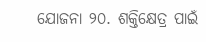ଯୋଜନା ୨୦. ଶକ୍ତିକ୍ଷେତ୍ର ପାଇଁ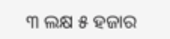୩ ଲକ୍ଷ ୫ ହଜାର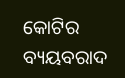କୋଟିର ବ୍ୟୟବରାଦ